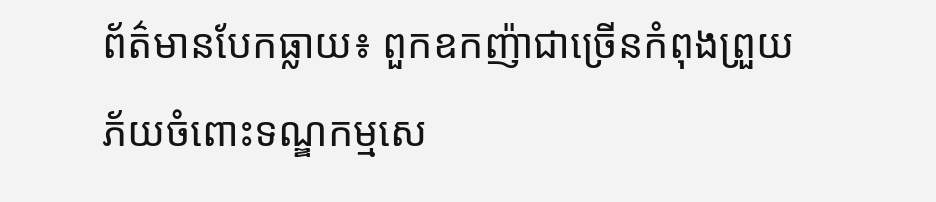ព័ត៌មានបែកធ្លាយ៖ ពួកឧកញ៉ាជាច្រើនកំពុងព្រួយភ័យចំពោះទណ្ឌកម្មសេ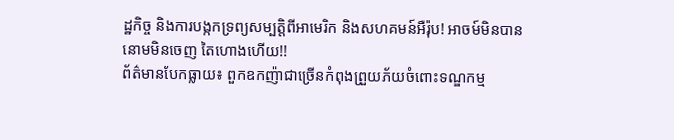ដ្ឋកិច្ច និងការបង្កកទ្រព្យសម្បត្តិពីអាមេរិក និងសហគមន៍អឺរ៉ុប! អាចម៍មិនបាននោមមិនចេញ តៃហោងហើយ!!
ព័ត៌មានបែកធ្លាយ៖ ពួកឧកញ៉ាជាច្រើនកំពុងព្រួយភ័យចំពោះទណ្ឌកម្ម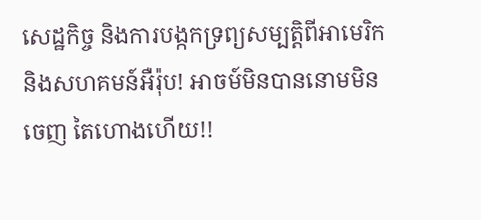សេដ្ឋកិច្ច និងការបង្កកទ្រព្យសម្បត្តិពីអាមេរិក និងសហគមន៍អឺរ៉ុប! អាចម៍មិនបាននោមមិនចេញ តៃហោងហើយ!!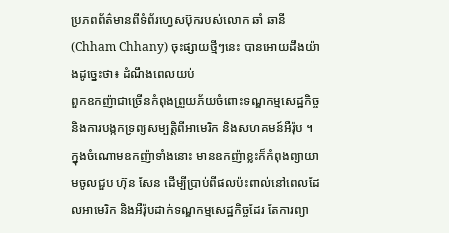ប្រភពព័ត៌មានពីទំព័រហ្វេសប៊ុករបស់លោក ឆាំ ឆានី (Chham Chhany) ចុះផ្សាយថ្មីៗនេះ បានអោយដឹងយ៉ាងដូច្នេះថា៖ ដំណឹងពេលយប់
ពួកឧកញ៉ាជាច្រើនកំពុងព្រួយភ័យចំពោះទណ្ឌកម្មសេដ្ឋកិច្ច និងការបង្កកទ្រព្យសម្បត្តិពីអាមេរិក និងសហគមន៍អឺរ៉ុប ។
ក្នុងចំណោមឧកញ៉ាទាំងនោះ មានឧកញ៉ាខ្លះក៏កំពុងព្យាយាមចូលជួប ហ៊ុន សែន ដើម្បីប្រាប់ពីផលប៉ះពាល់នៅពេលដែលអាមេរិក និងអឺរ៉ុបដាក់ទណ្ឌកម្មសេដ្ឋកិច្ចដែរ តែការព្យា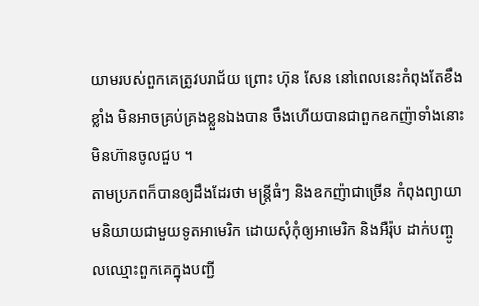យាមរបស់ពួកគេត្រូវបរាជ័យ ព្រោះ ហ៊ុន សែន នៅពេលនេះកំពុងតែខឹងខ្លាំង មិនអាចគ្រប់គ្រងខ្លួនឯងបាន ចឹងហើយបានជាពួកឧកញ៉ាទាំងនោះមិនហ៊ានចូលជួប ។
តាមប្រភពក៏បានឲ្យដឹងដែរថា មន្ត្រីធំៗ និងឧកញ៉ាជាច្រើន កំពុងព្យាយាមនិយាយជាមួយទូតអាមេរិក ដោយសុំកុំឲ្យអាមេរិក និងអឺរ៉ុប ដាក់បញ្ចូលឈ្មោះពួកគេក្នុងបញ្ជី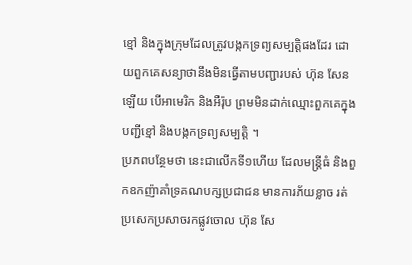ខ្មៅ និងក្នុងក្រុមដែលត្រូវបង្កកទ្រព្យសម្បត្តិផងដែរ ដោយពួកគេសន្យាថានឹងមិនធ្វើតាមបញ្ជារបស់ ហ៊ុន សែន ឡើយ បើអាមេរិក និងអឺរ៉ុប ព្រមមិនដាក់ឈ្មោះពួកគេក្នុងបញ្ជីខ្មៅ និងបង្កកទ្រព្យសម្បត្តិ ។
ប្រភពបន្ថែមថា នេះជាលើកទី១ហើយ ដែលមន្ត្រីធំ និងពួកឧកញ៉ាគាំទ្រគណបក្សប្រជាជន មានការភ័យខ្លាច រត់ប្រសេកប្រសាចរកផ្លូវចោល ហ៊ុន សែ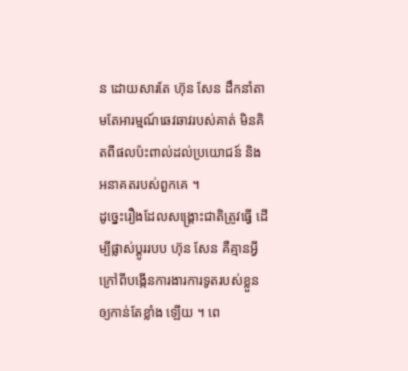ន ដោយសារតែ ហ៊ុន សែន ដឹកនាំតាមតែអារម្មណ៍ឆេវឆាវរបស់គាត់ មិនគិតពីផលប៉ះពាល់ដល់ប្រយោជន៍ និងអនាគតរបស់ពួកគេ ។
ដូច្នេះរឿងដែលសង្គ្រោះជាតិត្រូវធ្វើ ដើម្បីផ្លាស់ប្តូររបប ហ៊ុន សែន គឺគ្មានអ្វីក្រៅពីបង្កើនការងារការទូតរបស់ខ្លួនឲ្យកាន់តែខ្លាំង ឡើយ ។ ពេ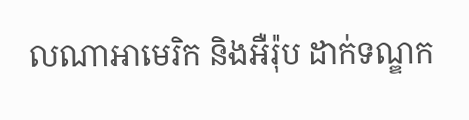លណាអាមេរិក និងអឺរ៉ុប ដាក់ទណ្ឌក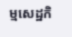ម្មសេដ្ឋកិ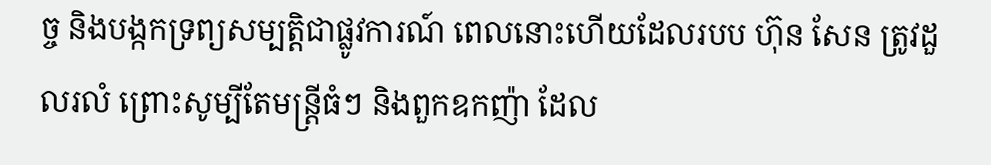ច្ច និងបង្កកទ្រព្យសម្បត្តិជាផ្លូវការណ៍ ពេលនោះហើយដែលរបប ហ៊ុន សែន ត្រូវដួលរលំ ព្រោះសូម្បីតែមន្ត្រីធំៗ និងពួកឧកញ៉ា ដែល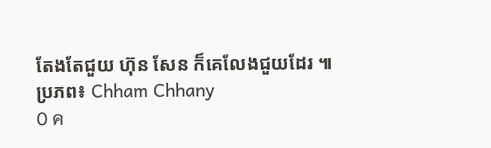តែងតែជួយ ហ៊ុន សែន ក៏គេលែងជួយដែរ ៕
ប្រភព៖ Chham Chhany
0 ค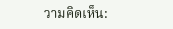วามคิดเห็น: